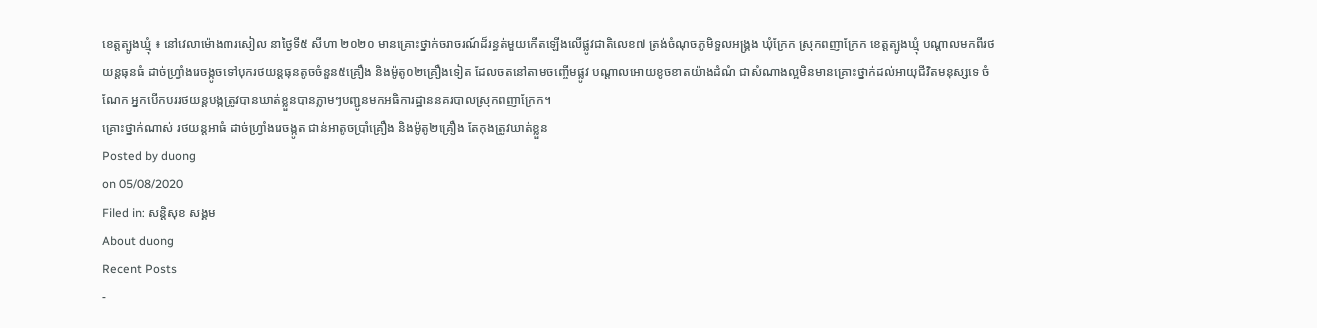ខេត្តត្បូងឃ្មុំ ៖ នៅវេលាម៉ោង៣រសៀល នាថ្ងៃទី៥ សីហា ២០២០ មានគ្រោះថ្នាក់ចរាចរណ៍ដ៏រន្ធត់មួយកើតឡើងលើផ្លូវជាតិលេខ៧ ត្រង់ចំណុចភូមិទួលអង្រ្គង ឃុំក្រែក ស្រុកពញាក្រែក ខេត្តត្បូងឃ្មុំ បណ្ដាលមកពីរថយន្តធុនធំ ដាច់ហ្រ្វាំងរេចង្កូចទៅបុករថយន្តធុនតូចចំនួន៥គ្រឿង និងម៉ូតូ០២គ្រឿងទៀត ដែលចតនៅតាមចញ្ចើមផ្លូវ បណ្តាលអោយខូចខាតយ៉ាងដំណំ ជាសំណាងល្អមិនមានគ្រោះថ្នាក់ដល់អាយុជីវិតមនុស្សទេ ចំណែក អ្នកបើកបររថយន្តបង្កត្រូវបានឃាត់ខ្លួនបានភ្លាមៗបញ្ជូនមកអធិការដ្ឋាននគរបាលស្រុកពញាក្រែក។
គ្រោះថ្នាក់ណាស់ រថយន្តអាធំ ដាច់ហ្វ្រាំងរេចង្កូត ជាន់អាតូចប្រាំគ្រឿង និងម៉ូតូ២គ្រឿង តែកុងត្រូវឃាត់ខ្លួន
Posted by duong
on 05/08/2020
Filed in: សន្តិសុខ សង្គម
About duong
Recent Posts
-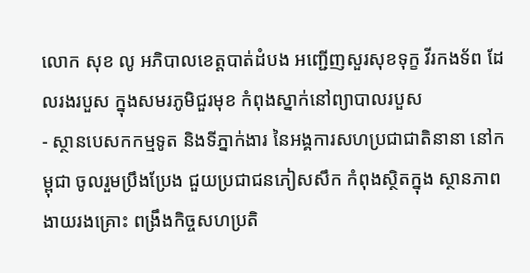លោក សុខ លូ អភិបាលខេត្តបាត់ដំបង អញ្ជើញសួរសុខទុក្ខ វីរកងទ័ព ដែលរងរបួស ក្នុងសមរភូមិជួរមុខ កំពុងស្នាក់នៅព្យាបាលរបួស
- ស្ថានបេសកកម្មទូត និងទីភ្នាក់ងារ នៃអង្គការសហប្រជាជាតិនានា នៅកម្ពុជា ចូលរួមប្រឹងប្រែង ជួយប្រជាជនភៀសសឹក កំពុងស្ថិតក្នុង ស្ថានភាពងាយរងគ្រោះ ពង្រឹងកិច្ចសហប្រតិ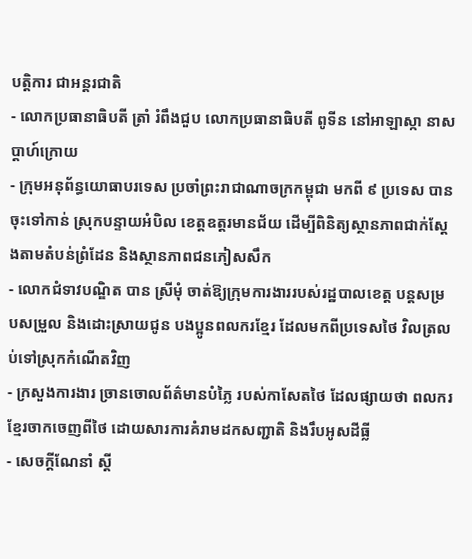បត្តិការ ជាអន្តរជាតិ
- លោកប្រធានាធិបតី ត្រាំ រំពឹងជួប លោកប្រធានាធិបតី ពូទីន នៅអាឡាស្កា នាសប្ដាហ៍ក្រោយ
- ក្រុមអនុព័ន្ធយោធាបរទេស ប្រចាំព្រះរាជាណាចក្រកម្ពុជា មកពី ៩ ប្រទេស បានចុះទៅកាន់ ស្រុកបន្ទាយអំបិល ខេត្តឧត្តរមានជ័យ ដើម្បីពិនិត្យស្ថានភាពជាក់ស្តែងតាមតំបន់ព្រំដែន និងស្ថានភាពជនភៀសសឹក
- លោកជំទាវបណ្ឌិត បាន ស្រីមុំ ចាត់ឱ្យក្រុមការងាររបស់រដ្ឋបាលខេត្ត បន្តសម្របសម្រួល និងដោះស្រាយជូន បងប្អូនពលករខ្មែរ ដែលមកពីប្រទេសថៃ វិលត្រលប់ទៅស្រុកកំណើតវិញ
- ក្រសួងការងារ ច្រានចោលព័ត៌មានបំភ្លៃ របស់កាសែតថៃ ដែលផ្សាយថា ពលករខ្មែរចាកចេញពីថៃ ដោយសារការគំរាមដកសញ្ជាតិ និងរឹបអូសដីធ្លី
- សេចក្តីណែនាំ ស្តី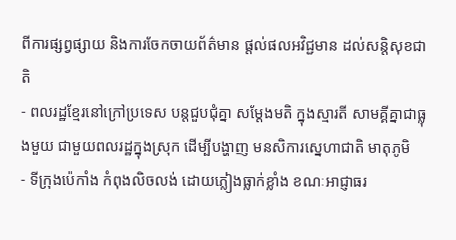ពីការផ្សព្វផ្សាយ និងការចែកចាយព័ត៌មាន ផ្តល់ផលអវិជ្ជមាន ដល់សន្តិសុខជាតិ
- ពលរដ្ឋខ្មែរនៅក្រៅប្រទេស បន្ដជួបជុំគ្នា សម្ដែងមតិ ក្នុងស្មារតី សាមគ្គីគ្នាជាធ្លុងមួយ ជាមួយពលរដ្ឋក្នុងស្រុក ដើម្បីបង្ហាញ មនសិការស្នេហាជាតិ មាតុភូមិ
- ទីក្រុងប៉េកាំង កំពុងលិចលង់ ដោយភ្លៀងធ្លាក់ខ្លាំង ខណៈអាជ្ញាធរ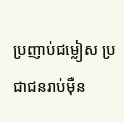ប្រញាប់ជម្លៀស ប្រជាជនរាប់ម៉ឺន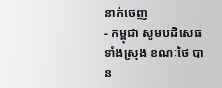នាក់ចេញ
- កម្ពុជា សូមបដិសេធទាំងស្រុង ខណៈថៃ បាន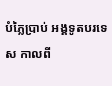បំភ្លៃប្រាប់ អង្គទូតបរទេស កាលពី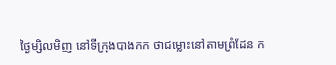ថ្ងៃម្សិលមិញ នៅទីក្រុងបាងកក ថាជម្លោះនៅតាមព្រំដែន ក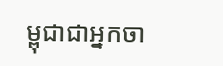ម្ពុជាជាអ្នកចា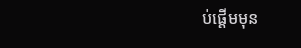ប់ផ្តើមមុន